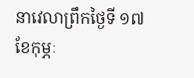នាវេលាព្រឹកថ្ងៃទី ១៧ ខែកុម្ភៈ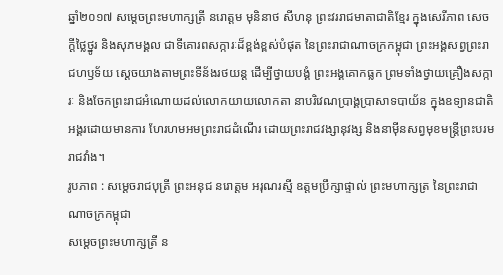ឆ្នាំ២០១៧ សម្ដេចព្រះមហាក្សត្រី នរោត្តម មុនិនាថ សីហនុ ព្រះវររាជមាតាជាតិខ្មែរ ក្នុងសេរីភាព សេចក្ដីថ្លៃថ្នូរ និងសុភមង្គល ជាទីគោរពសក្ការៈដ៏ខ្ពង់ខ្ពស់បំផុត នៃព្រះរាជាណាចក្រកម្ពុជា ព្រះអង្គសព្វព្រះរាជហឫទ័យ ស្ដេចយាងតាមព្រះទីន័ងរថយន្ត ដើម្បីថ្វាយបង្គំ ព្រះអង្គគោកធ្លក ព្រមទាំងថ្វាយគ្រឿងសក្ការៈ និងចែកព្រះរាជអំណោយដល់លោកយាយលោកតា នាបរិវេណប្រាង្គប្រាសាទបាយ័ន ក្នុងឧទ្យានជាតិអង្គរដោយមានការ ហែរហមអមព្រះរាជដំណើរ ដោយព្រះរាជវង្សានុវង្ស និងនាមុីនសព្វមុខមន្ត្រីព្រះបរមរាជវាំង។
រូបភាព : សម្តេចរាជបុត្រី ព្រះអនុជ នរោត្ដម អរុណរស្មី ឧត្តមប្រឹក្សាផ្ទាល់ ព្រះមហាក្សត្រ នៃព្រះរាជាណាចក្រកម្ពុជា
សម្ដេចព្រះមហាក្សត្រី ន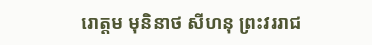រោត្តម មុនិនាថ សីហនុ ព្រះវររាជ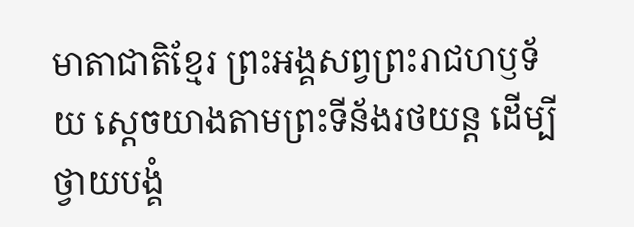មាតាជាតិខ្មែរ ព្រះអង្គសព្វព្រះរាជហឫទ័យ ស្ដេចយាងតាមព្រះទីន័ងរថយន្ត ដើម្បីថ្វាយបង្គំ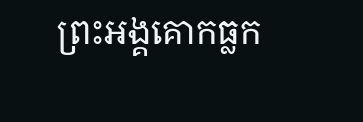ព្រះអង្គគោកធ្លក